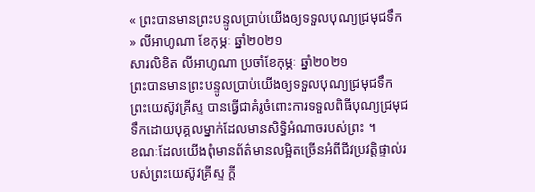« ព្រះបានមានព្រះបន្ទូលប្រាប់យើងឲ្យទទួលបុណ្យជ្រមុជទឹក » លីអាហូណា ខែកុម្ភៈ ឆ្នាំ២០២១
សារលិខិត លីអាហូណា ប្រចាំខែកុម្ភៈ ឆ្នាំ២០២១
ព្រះបានមានព្រះបន្ទូលប្រាប់យើងឲ្យទទួលបុណ្យជ្រមុជទឹក
ព្រះយេស៊ូវគ្រីស្ទ បានធ្វើជាគំរូចំពោះការទទួលពិធីបុណ្យជ្រមុជទឹកដោយបុគ្គលម្នាក់ដែលមានសិទ្ធិអំណាចរបស់ព្រះ ។
ខណៈដែលយើងពុំមានព័ត៌មានលម្អិតច្រើនអំពីជីវប្រវត្តិផ្ទាល់របស់ព្រះយេស៊ូវគ្រីស្ទ ក្តី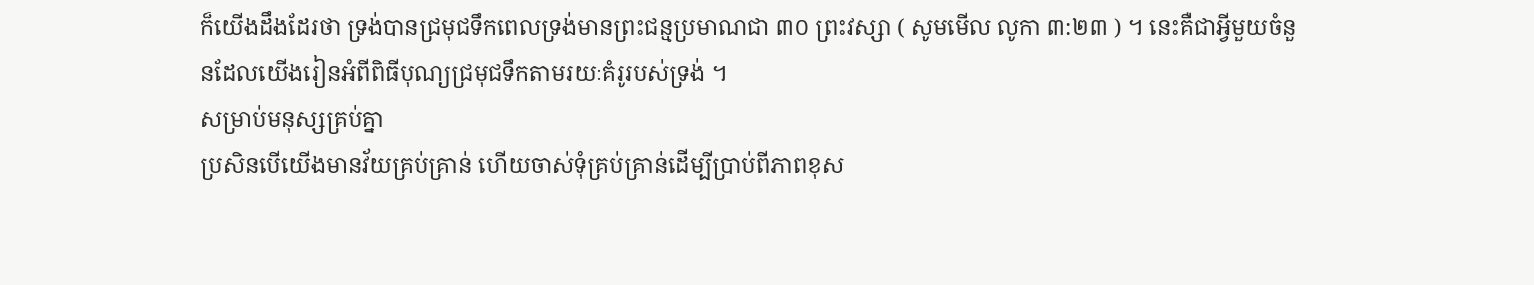ក៏យើងដឹងដែរថា ទ្រង់បានជ្រមុជទឹកពេលទ្រង់មានព្រះជន្មប្រមាណជា ៣០ ព្រះវស្សា ( សូមមើល លូកា ៣:២៣ ) ។ នេះគឺជាអ្វីមួយចំនួនដែលយើងរៀនអំពីពិធីបុណ្យជ្រមុជទឹកតាមរយៈគំរូរបស់ទ្រង់ ។
សម្រាប់មនុស្សគ្រប់គ្នា
ប្រសិនបើយើងមានវ័យគ្រប់គ្រាន់ ហើយចាស់ទុំគ្រប់គ្រាន់ដើម្បីប្រាប់ពីភាពខុស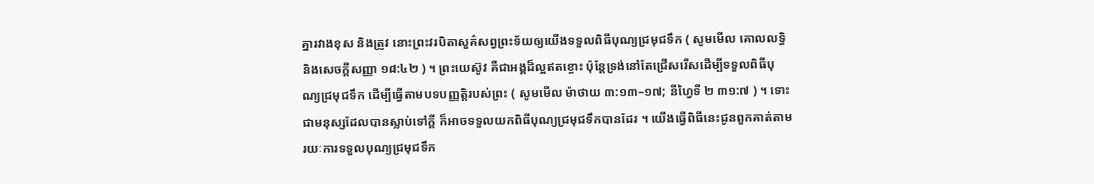គ្នារវាងខុស និងត្រូវ នោះព្រះវរបិតាសួគ៌សព្វព្រះទ័យឲ្យយើងទទួលពិធីបុណ្យជ្រមុជទឹក ( សូមមើល គោលលទ្ធិ និងសេចក្តីសញ្ញា ១៨:៤២ ) ។ ព្រះយេស៊ូវ គឺជាអង្គដ៏ល្អឥតខ្ចោះ ប៉ុន្តែទ្រង់នៅតែជ្រើសរើសដើម្បីទទួលពិធីបុណ្យជ្រមុជទឹក ដើម្បីធ្វើតាមបទបញ្ញត្តិរបស់ព្រះ ( សូមមើល ម៉ាថាយ ៣:១៣–១៧; នីហ្វៃទី ២ ៣១:៧ ) ។ ទោះជាមនុស្សដែលបានស្លាប់ទៅក្ដី ក៏អាចទទួលយកពិធីបុណ្យជ្រមុជទឹកបានដែរ ។ យើងធ្វើពិធីនេះជូនពួកគាត់តាមរយៈការទទួលបុណ្យជ្រមុជទឹក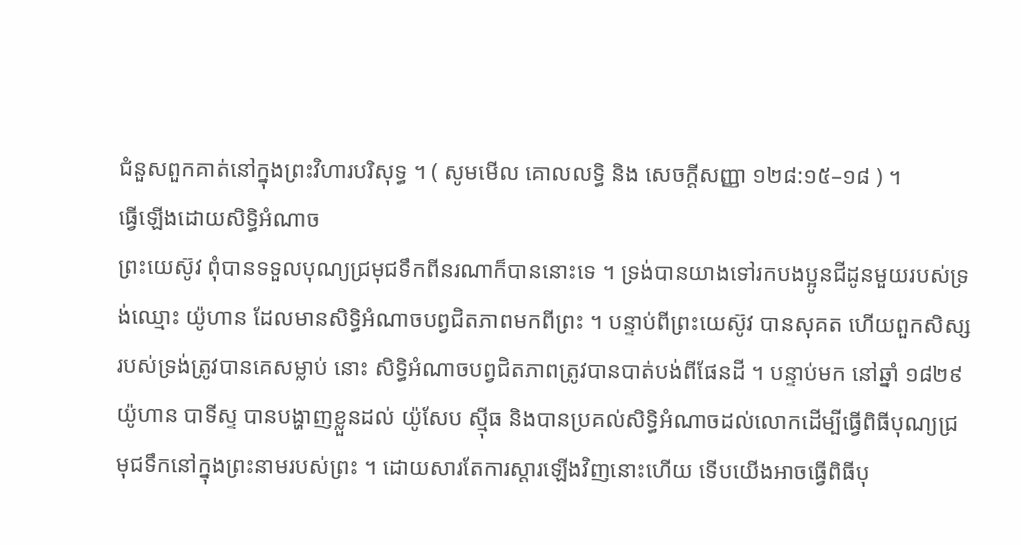ជំនួសពួកគាត់នៅក្នុងព្រះវិហារបរិសុទ្ធ ។ ( សូមមើល គោលលទ្ធិ និង សេចក្តីសញ្ញា ១២៨:១៥–១៨ ) ។
ធ្វើឡើងដោយសិទ្ធិអំណាច
ព្រះយេស៊ូវ ពុំបានទទួលបុណ្យជ្រមុជទឹកពីនរណាក៏បាននោះទេ ។ ទ្រង់បានយាងទៅរកបងប្អូនជីដូនមួយរបស់ទ្រង់ឈ្មោះ យ៉ូហាន ដែលមានសិទ្ធិអំណាចបព្វជិតភាពមកពីព្រះ ។ បន្ទាប់ពីព្រះយេស៊ូវ បានសុគត ហើយពួកសិស្សរបស់ទ្រង់ត្រូវបានគេសម្លាប់ នោះ សិទ្ធិអំណាចបព្វជិតភាពត្រូវបានបាត់បង់ពីផែនដី ។ បន្ទាប់មក នៅឆ្នាំ ១៨២៩ យ៉ូហាន បាទីស្ទ បានបង្ហាញខ្លួនដល់ យ៉ូសែប ស៊្មីធ និងបានប្រគល់សិទ្ធិអំណាចដល់លោកដើម្បីធ្វើពិធីបុណ្យជ្រមុជទឹកនៅក្នុងព្រះនាមរបស់ព្រះ ។ ដោយសារតែការស្ដារឡើងវិញនោះហើយ ទើបយើងអាចធ្វើពិធីបុ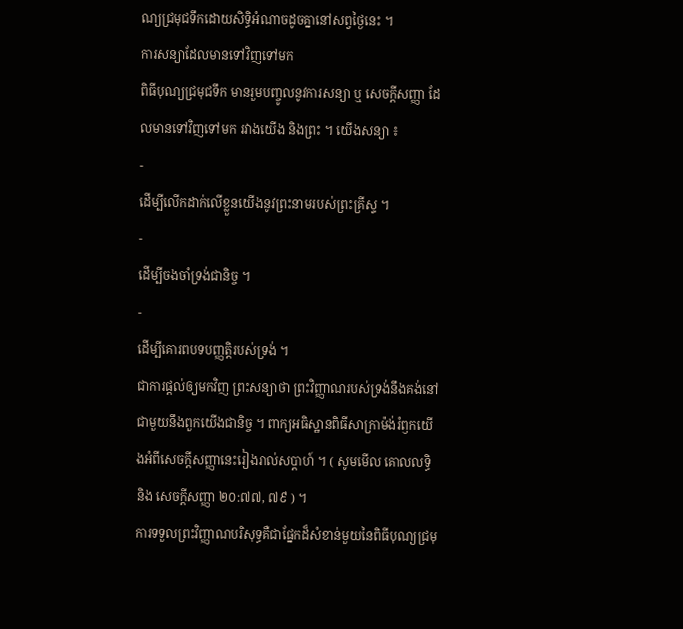ណ្យជ្រមុជទឹកដោយសិទ្ធិអំណាចដូចគ្នានៅសព្វថ្ងៃនេះ ។
ការសន្យាដែលមានទៅវិញទៅមក
ពិធីបុណ្យជ្រមុជទឹក មានរួមបញ្ចូលនូវការសន្យា ឬ សេចក្ដីសញ្ញា ដែលមានទៅវិញទៅមក រវាងយើង និងព្រះ ។ យើងសន្យា ៖
-
ដើម្បីលើកដាក់លើខ្លួនយើងនូវព្រះនាមរបស់ព្រះគ្រីស្ទ ។
-
ដើម្បីចងចាំទ្រង់ជានិច្ច ។
-
ដើម្បីគោរពបទបញ្ញត្តិរបស់ទ្រង់ ។
ជាការផ្តល់ឲ្យមកវិញ ព្រះសន្យាថា ព្រះវិញ្ញាណរបស់ទ្រង់នឹងគង់នៅជាមួយនឹងពួកយើងជានិច្ច ។ ពាក្យអធិស្ឋានពិធីសាក្រាម៉ង់រំឭកយើងអំពីសេចក្ដីសញ្ញានេះរៀងរាល់សប្ដាហ៍ ។ ( សូមមើល គោលលទ្ធិ និង សេចក្ដីសញ្ញា ២០:៧៧, ៧៩ ) ។
ការទទួលព្រះវិញ្ញាណបរិសុទ្ធគឺជាផ្នែកដ៏សំខាន់មួយនៃពិធីបុណ្យជ្រមុ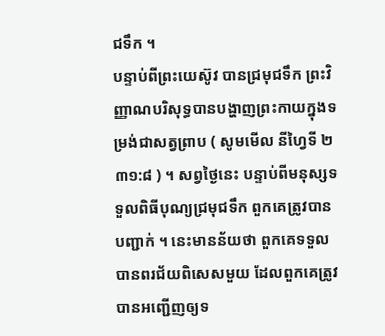ជទឹក ។
បន្ទាប់ពីព្រះយេស៊ូវ បានជ្រមុជទឹក ព្រះវិញ្ញាណបរិសុទ្ធបានបង្ហាញព្រះកាយក្នុងទម្រង់ជាសត្វព្រាប ( សូមមើល នីហ្វៃទី ២ ៣១:៨ ) ។ សព្វថ្ងៃនេះ បន្ទាប់ពីមនុស្សទទួលពិធីបុណ្យជ្រមុជទឹក ពួកគេត្រូវបាន បញ្ជាក់ ។ នេះមានន័យថា ពួកគេទទួលបានពរជ័យពិសេសមួយ ដែលពួកគេត្រូវបានអញ្ជើញឲ្យទ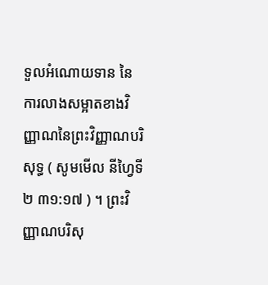ទួលអំណោយទាន នៃការលាងសម្អាតខាងវិញ្ញាណនៃព្រះវិញ្ញាណបរិសុទ្ធ ( សូមមើល នីហ្វៃទី ២ ៣១:១៧ ) ។ ព្រះវិញ្ញាណបរិសុ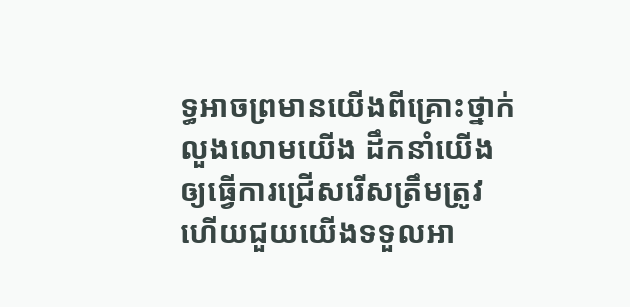ទ្ធអាចព្រមានយើងពីគ្រោះថ្នាក់ លួងលោមយើង ដឹកនាំយើង ឲ្យធ្វើការជ្រើសរើសត្រឹមត្រូវ ហើយជួយយើងទទួលអា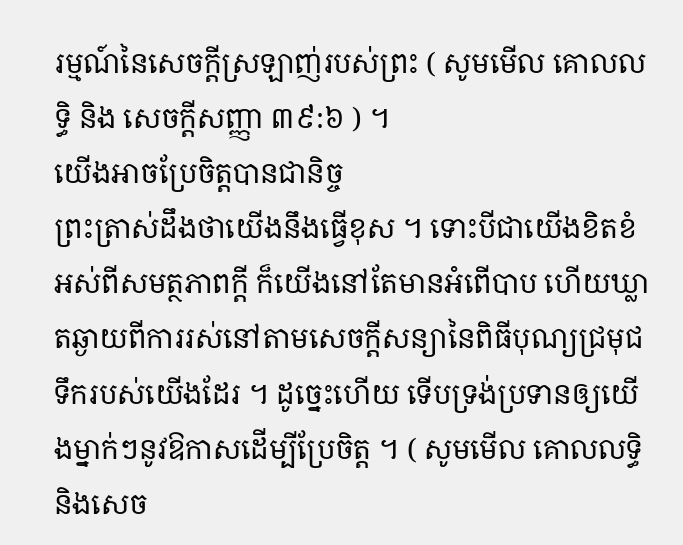រម្មណ៍នៃសេចក្តីស្រឡាញ់របស់ព្រះ ( សូមមើល គោលលទ្ធិ និង សេចក្តីសញ្ញា ៣៩:៦ ) ។
យើងអាចប្រែចិត្តបានជានិច្ច
ព្រះត្រាស់ដឹងថាយើងនឹងធ្វើខុស ។ ទោះបីជាយើងខិតខំអស់ពីសមត្ថភាពក្តី ក៏យើងនៅតែមានអំពើបាប ហើយឃ្លាតឆ្ងាយពីការរស់នៅតាមសេចក្តីសន្យានៃពិធីបុណ្យជ្រមុជទឹករបស់យើងដែរ ។ ដូច្នេះហើយ ទើបទ្រង់ប្រទានឲ្យយើងម្នាក់ៗនូវឱកាសដើម្បីប្រែចិត្ត ។ ( សូមមើល គោលលទ្ធិ និងសេច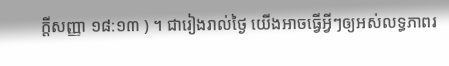ក្តីសញ្ញា ១៨:១៣ ) ។ ជារៀងរាល់ថ្ងៃ យើងអាចធ្វើអ្វីៗឲ្យអស់លទ្ធភាពរ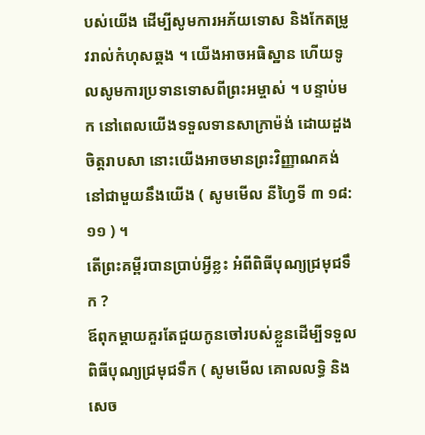បស់យើង ដើម្បីសូមការអភ័យទោស និងកែតម្រូវរាល់កំហុសឆ្គង ។ យើងអាចអធិស្ឋាន ហើយទូលសូមការប្រទានទោសពីព្រះអម្ចាស់ ។ បន្ទាប់មក នៅពេលយើងទទួលទានសាក្រាម៉ង់ ដោយដួងចិត្តរាបសា នោះយើងអាចមានព្រះវិញ្ញាណគង់នៅជាមួយនឹងយើង ( សូមមើល នីហ្វៃទី ៣ ១៨:១១ ) ។
តើព្រះគម្ពីរបានប្រាប់អ្វីខ្លះ អំពីពិធីបុណ្យជ្រមុជទឹក ?
ឪពុកម្តាយគួរតែជួយកូនចៅរបស់ខ្លួនដើម្បីទទួលពិធីបុណ្យជ្រមុជទឹក ( សូមមើល គោលលទ្ធិ និង សេច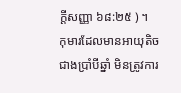ក្ដីសញ្ញា ៦៨:២៥ ) ។
កុមារដែលមានអាយុតិចជាងប្រាំបីឆ្នាំ មិនត្រូវការ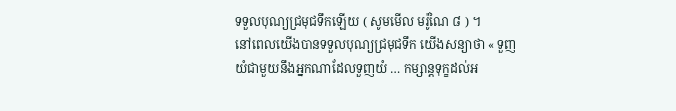ទទួលបុណ្យជ្រមុជទឹកឡើយ ( សូមមើល មរ៉ូណៃ ៨ ) ។
នៅពេលយើងបានទទួលបុណ្យជ្រមុជទឹក យើងសន្យាថា « ទួញយំជាមួយនឹងអ្នកណាដែលទួញយំ … កម្សាន្ដទុក្ខដល់អ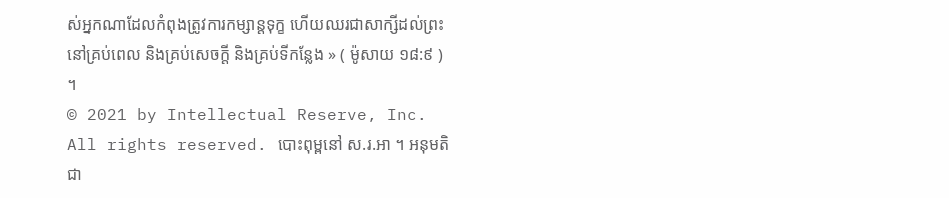ស់អ្នកណាដែលកំពុងត្រូវការកម្សាន្ដទុក្ខ ហើយឈរជាសាក្សីដល់ព្រះនៅគ្រប់ពេល និងគ្រប់សេចក្ដី និងគ្រប់ទីកន្លែង » ( ម៉ូសាយ ១៨:៩ ) ។
© 2021 by Intellectual Reserve, Inc. All rights reserved. បោះពុម្ពនៅ ស.រ.អា ។ អនុមតិជា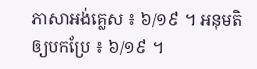ភាសាអង់គ្លេស ៖ ៦/១៩ ។ អនុមតិឲ្យបកប្រែ ៖ ៦/១៩ ។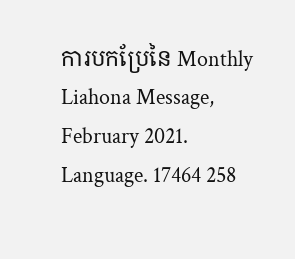ការបកប្រែនៃ Monthly Liahona Message, February 2021. Language. 17464 258